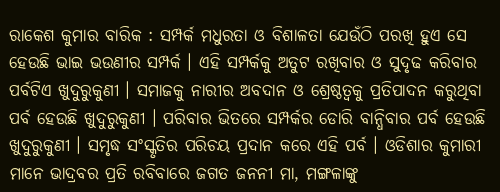ରାକେଶ କୁମାର ବାରିକ : ସମ୍ପର୍କ ମଧୁରତା ଓ ବିଶାଳତା ଯେଉଁଠି ପରଖି ହୁଏ ସେ ହେଉଛି ଭାଇ ଭଉଣୀର ସମ୍ପର୍କ । ଏହି ସମ୍ପର୍କକୁ ଅତୁଟ ରଖିବାର ଓ ସୁଦୃଢ କରିବାର ପର୍ବଟିଏ ଖୁଦୁରୁକୁଣୀ । ସମାଜକୁ ନାରୀର ଅବଦାନ ଓ ଶ୍ରେଷ୍ଠତ୍ୱକୁ ପ୍ରତିପାଦନ କରୁଥିବା ପର୍ବ ହେଉଛି ଖୁଦୁରୁକୁଣୀ । ପରିବାର ଭିତରେ ସମ୍ପର୍କର ଡୋରି ବାନ୍ଧିବାର ପର୍ବ ହେଉଛି ଖୁଦୁରୁକୁଣୀ । ସମୃଦ୍ଧ ସଂସ୍କୃତିର ପରିଚୟ ପ୍ରଦାନ କରେ ଏହି ପର୍ବ । ଓଡିଶାର କୁମାରୀ ମାନେ ଭାଦ୍ରବର ପ୍ରତି ରବିବାରେ ଜଗତ ଜନନୀ ମା, ମଙ୍ଗଳାଙ୍କୁ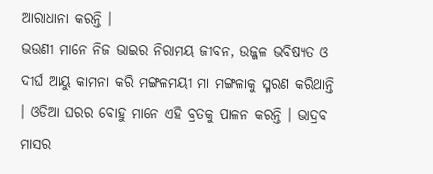ଆରାଧାନା କରନ୍ତି ।
ଭଉଣୀ ମାନେ ନିଜ ଭାଇର ନିରାମୟ ଜୀବନ, ଉଜ୍ଜଳ ଭବିଷ୍ୟତ ଓ ଦୀର୍ଘ ଆୟୁ କାମନା କରି ମଙ୍ଗଳମୟୀ ମା ମଙ୍ଗଳାକୁ ସ୍ମରଣ କରିଥାନ୍ତି । ଓଡିଆ ଘରର ବୋହୁ ମାନେ ଏହି ବ୍ରତକୁ ପାଳନ କରନ୍ତି । ଭାଦ୍ରବ ମାସର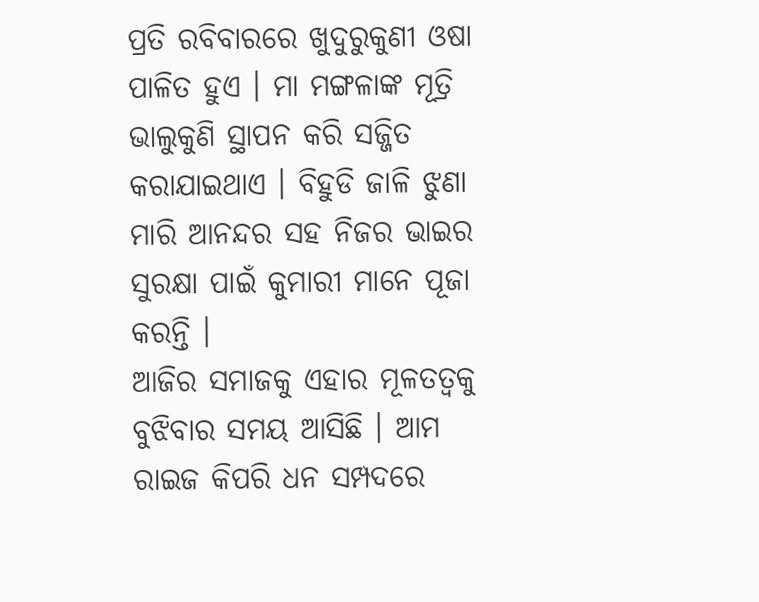ପ୍ରତି ରବିବାରରେ ଖୁଦୁରୁକୁଣୀ ଓଷା ପାଳିତ ହୁଏ । ମା ମଙ୍ଗଳାଙ୍କ ମୂତ୍ରି ଭାଲୁକୁଣି ସ୍ଥାପନ କରି ସଜ୍ଜିତ କରାଯାଇଥାଏ । ବିହୁଡି ଜାଳି ଝୁଣା ମାରି ଆନନ୍ଦର ସହ ନିଜର ଭାଇର ସୁରକ୍ଷା ପାଇଁ କୁମାରୀ ମାନେ ପୂଜା କରନ୍ତି ।
ଆଜିର ସମାଜକୁ ଏହାର ମୂଳତତ୍ୱକୁ ବୁଝିବାର ସମୟ ଆସିଛି । ଆମ ରାଇଜ କିପରି ଧନ ସମ୍ପଦରେ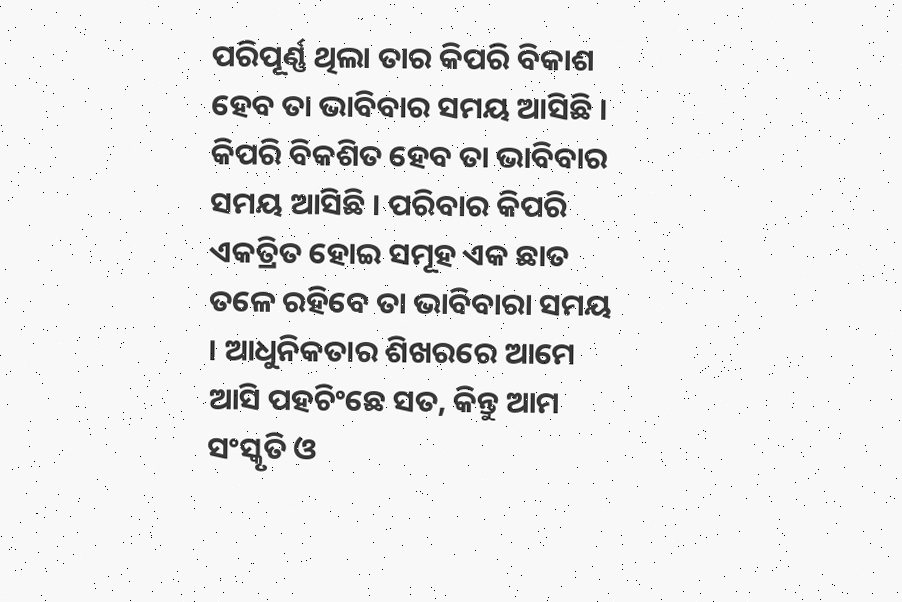ପରିପୂର୍ଣ୍ଣ ଥିଲା ତାର କିପରି ବିକାଶ ହେବ ତା ଭାବିବାର ସମୟ ଆସିଛି । କିପରି ବିକଶିତ ହେବ ତା ଭାବିବାର ସମୟ ଆସିଛି । ପରିବାର କିପରି ଏକତ୍ରିତ ହୋଇ ସମୂହ ଏକ ଛାତ ତଳେ ରହିବେ ତା ଭାବିବାରା ସମୟ । ଆଧୁନିକତାର ଶିଖରରେ ଆମେ ଆସି ପହଚିଂଛେ ସତ, କିନ୍ତୁ ଆମ ସଂସ୍କୃତି ଓ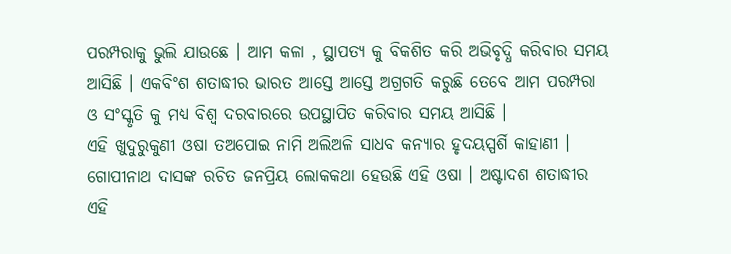ପରମ୍ପରାକୁ ଭୁଲି ଯାଉଛେ । ଆମ କଳା , ସ୍ଥାପତ୍ୟ କୁ ବିକଶିତ କରି ଅଭିବୃଦ୍ଧି କରିବାର ସମୟ ଆସିଛି । ଏକବିଂଶ ଶତାଦ୍ଧୀର ଭାରତ ଆସ୍ତେ ଆସ୍ତେ ଅଗ୍ରଗତି କରୁଛି ତେବେ ଆମ ପରମ୍ପରା ଓ ସଂସ୍କୃତି କୁ ମଧ୍ୟ ବିଶ୍ୱ ଦରବାରରେ ଉପସ୍ଥାପିତ କରିବାର ସମୟ ଆସିଛି ।
ଏହି ଖୁଦୁରୁକୁଣୀ ଓଷା ତଅପୋଇ ନାମି ଅଲିଅଳି ସାଧବ କନ୍ୟାର ହୃଦୟସ୍ପର୍ଶି କାହାଣୀ । ଗୋପୀନାଥ ଦାସଙ୍କ ରଚିତ ଜନପ୍ରିୟ ଲୋକକଥା ହେଉଛି ଏହି ଓଷା । ଅଷ୍ଟାଦଶ ଶତାଦ୍ଧୀର ଏହି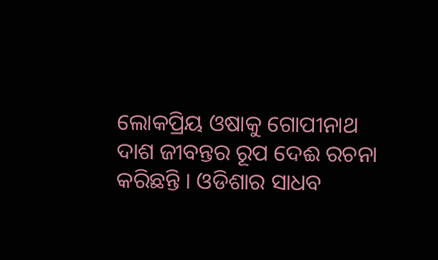ଲୋକପ୍ରିୟ ଓଷାକୁ ଗୋପୀନାଥ ଦାଶ ଜୀବନ୍ତର ରୂପ ଦେଈ ରଚନା କରିଛନ୍ତି । ଓଡିଶାର ସାଧବ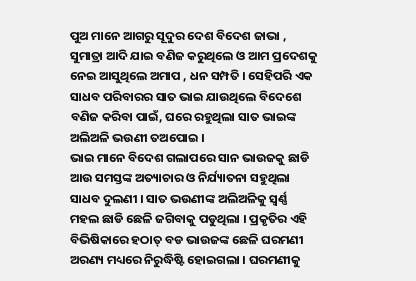ପୁଅ ମାନେ ଆଗରୁ ସୂଦୁର ଦେଶ ବିଦେଶ ଜାଭା , ସୁମାତ୍ରା ଆଦି ଯାଇ ବଣିଜ କରୁଥିଲେ ଓ ଆମ ପ୍ରଦେଶକୁ ନେଇ ଆସୁଥିଲେ ଅମାପ , ଧନ ସମ୍ପତି । ସେହିପରି ଏକ ସାଧବ ପରିବାରର ସାତ ଭାଇ ଯାଉଥିଲେ ବିଦେଶେ ବଣିଜ କରିବା ପାଇଁ, ଘରେ ରହୁଥିଲା ସାତ ଭାଇଙ୍କ ଅଲିଅଳି ଭଉଣୀ ତଅପୋଇ ।
ଭାଇ ମାନେ ବିଦେଶ ଗଲାପରେ ସାନ ଭାଉଜକୁ ଛାଡି ଆଉ ସମସ୍ତଙ୍କ ଅତ୍ୟାଚାର ଓ ନିର୍ଯ୍ୟାତନା ସହୁଥିଲା ସାଧବ ଦୁଲଣୀ । ସାତ ଭଉଣୀଙ୍କ ଅଲିଅଳିକୁ ସ୍ୱର୍ଣ୍ଣ ମହଲ ଛାଡି ଛେଳି ଜଗିବାକୁ ପଡୁଥିଲା । ପ୍ରକୃତିର ଏହି ବିଭିଷିକାରେ ହଠାତ୍ ବଡ ଭାଉଜଙ୍କ ଛେଳି ଘରମଣୀ ଅରଣ୍ୟ ମଧ୍ୟରେ ନିରୁଦ୍ଧିଷ୍ଟି ହୋଇଗଲା । ଘରମଣୀକୁ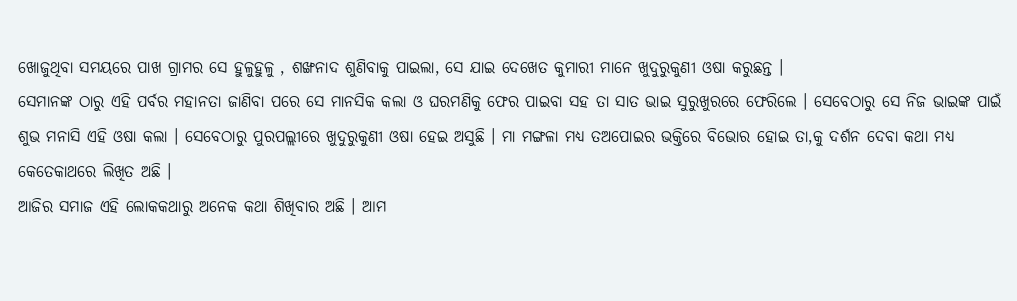ଖୋଜୁଥିବା ସମୟରେ ପାଖ ଗ୍ରାମର ସେ ହୁଳୁହୁଳୁ , ଶଙ୍ଖନାଦ ଶୁଣିବାକୁ ପାଇଲା, ସେ ଯାଇ ଦେଖେତ କୁମାରୀ ମାନେ ଖୁଦୁରୁକୁଣୀ ଓଷା କରୁଛନ୍ତ ।
ସେମାନଙ୍କ ଠାରୁ ଏହି ପର୍ବର ମହାନତା ଜାଣିବା ପରେ ସେ ମାନସିକ କଲା ଓ ଘରମଣିକୁ ଫେର ପାଇବା ସହ ତା ସାତ ଭାଇ ସୁରୁଖୁରରେ ଫେରିଲେ । ସେବେଠାରୁ ସେ ନିଜ ଭାଇଙ୍କ ପାଇଁ ଶୁଭ ମନାସି ଏହି ଓଷା କଲା । ସେବେଠାରୁ ପୁରପଲ୍ଲୀରେ ଖୁଦୁରୁକୁଣୀ ଓଷା ହେଇ ଅସୁଛି । ମା ମଙ୍ଗଳା ମଧ୍ୟ ତଅପୋଇର ଭକ୍ତିରେ ବିଭୋର ହୋଇ ତା,କୁ ଦର୍ଶନ ଦେବା କଥା ମଧ୍ୟ କେତେକାଥରେ ଲିଖିତ ଅଛି ।
ଆଜିର ସମାଜ ଏହି ଲୋକକଥାରୁ ଅନେକ କଥା ଶିଖିବାର ଅଛି । ଆମ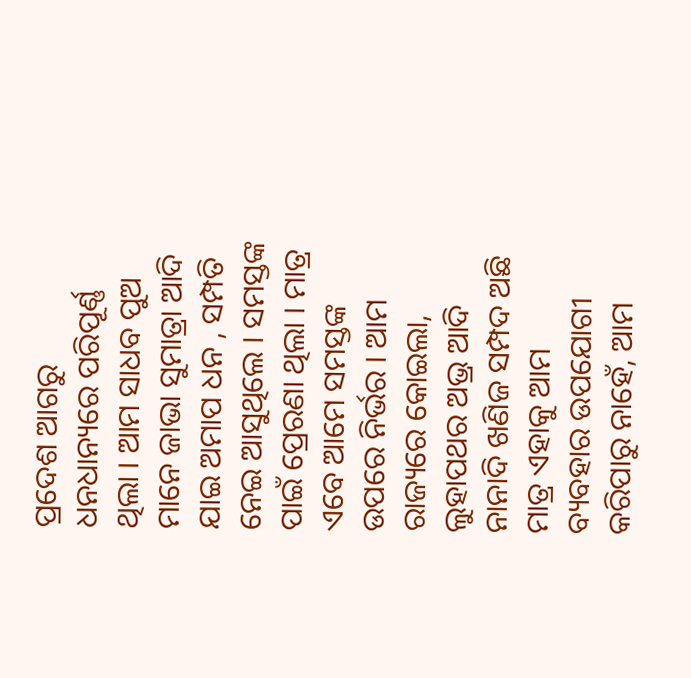ପ୍ରଦେଶ ଆଗରୁ ଧନଧାନ୍ୟରେ ପରିପୂର୍ଣ୍ଣ ଥିଲା । ଆମ ସାଧବ ପୁଅ ମାନେ ଜାଭା ସୁମାତ୍ରା ଆଦି ଯାଇ ଅମାପ ଧନ , ସମ୍ପତି ନେଇ ଆସୁଥିଲେ । ସମସ୍ତଙ୍କ ପାଇଁ ପ୍ରେରଣା ଥିଲା । ମାତ୍ର ଏବେ ଆମେ ସମସ୍ତଙ୍କ ଉପରେ ନିର୍ଭର । ଆମ ରାଜ୍ୟରେ କୋଇଲା, ଲୁହାପଥର ଅଭ୍ର ଆଦି ନାନାଦି ଖଣିଜ ସମ୍ପଦ ଅଛି ମାତ୍ର ଏହାକୁ ଆମ ବ୍ୟବହାର ଉପଯୋଗୀ କରିପାରୁ ନାହେଁ, ଆମ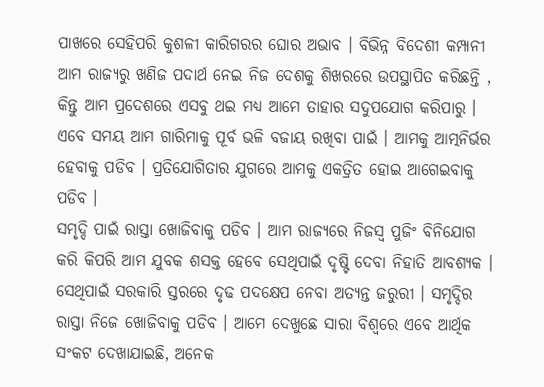ପାଖରେ ସେହିପରି କୁଶଳୀ କାରିଗରର ଘୋର ଅଭାବ । ବିଭିନ୍ନ ବିଦେଶୀ କମ୍ପାନୀ ଆମ ରାଜ୍ୟରୁ ଖଣିଜ ପଦାର୍ଥ ନେଇ ନିଜ ଦେଶକୁ ଶିଖରରେ ଉପସ୍ଥାପିତ କରିଛନ୍ତି , କିନ୍ତୁ ଆମ ପ୍ରଦେଶରେ ଏସବୁ ଥଇ ମଧ୍ୟ ଆମେ ତାହାର ସଦୁପଯୋଗ କରିପାରୁ । ଏବେ ସମୟ ଆମ ଗାରିମାକୁ ପୂର୍ବ ଭଳି ବଜାୟ ରଖିବା ପାଇଁ । ଆମକୁ ଆତ୍ମନିର୍ଭର ହେବାକୁ ପଡିବ । ପ୍ରତିଯୋଗିତାର ଯୁଗରେ ଆମକୁ ଏକତ୍ରିତ ହୋଇ ଆଗେଇବାକୁ ପଡିବ ।
ସମୃଦ୍ଦି ପାଇଁ ରାସ୍ତା ଖୋଜିବାକୁ ପଡିବ । ଆମ ରାଜ୍ୟରେ ନିଜସ୍ୱ ପୁଜିଂ ବିନିଯୋଗ କରି କିପରି ଆମ ଯୁବକ ଶସକ୍ତ ହେବେ ସେଥିପାଇଁ ଦୃଷ୍ଟି ଦେବା ନିହାତି ଆବଶ୍ୟକ । ସେଥିପାଇଁ ସରକାରି ସ୍ତରରେ ଦୃଢ ପଦକ୍ଷେପ ନେବା ଅତ୍ୟନ୍ତ ଜରୁରୀ । ସମୃଦ୍ଦିର ରାସ୍ତା ନିଜେ ଖୋଜିବାକୁ ପଡିବ । ଆମେ ଦେଖୁଛେ ସାରା ବିଶ୍ୱରେ ଏବେ ଆର୍ଥିକ ସଂକଟ ଦେଖାଯାଇଛି, ଅନେକ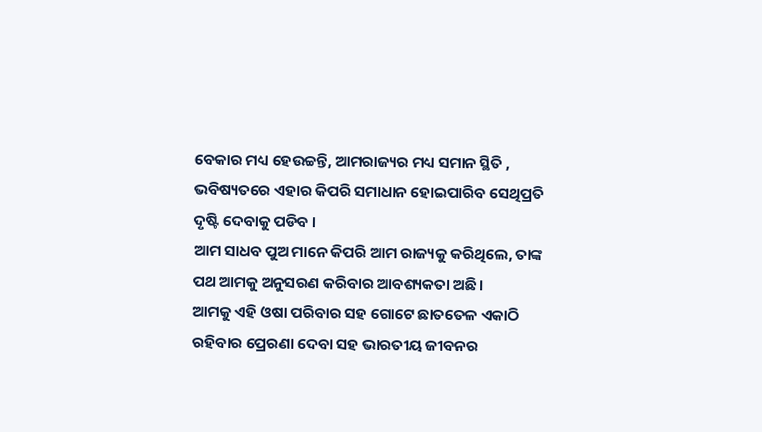ବେକାର ମଧ୍ୟ ହେଉଚ୍ଚନ୍ତି, ଆମରାଜ୍ୟର ମଧ୍ୟ ସମାନ ସ୍ଥିତି , ଭବିଷ୍ୟତରେ ଏହାର କିପରି ସମାଧାନ ହୋଇପାରିବ ସେଥିପ୍ରତି ଦୃଷ୍ଟି ଦେବାକୁ ପଡିବ ।
ଆମ ସାଧବ ପୁଅ ମାନେ କିପରି ଆମ ରାଜ୍ୟକୁ କରିଥିଲେ, ତାଙ୍କ ପଥ ଆମକୁ ଅନୁସରଣ କରିବାର ଆବଶ୍ୟକତା ଅଛି ।
ଆମକୁ ଏହି ଓଷା ପରିବାର ସହ ଗୋଟେ ଛାତତେଳ ଏକାଠି ରହିବାର ପ୍ରେରଣା ଦେବା ସହ ଭାରତୀୟ ଜୀବନର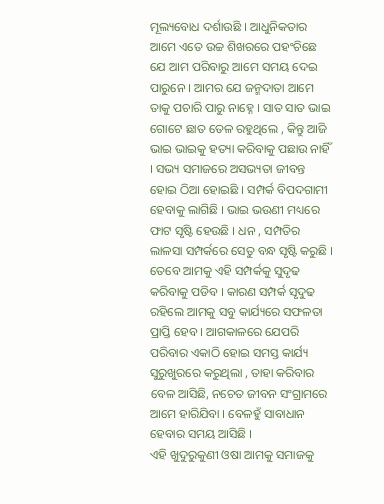ମୂଲ୍ୟବୋଧ ଦର୍ଶାଉଛି । ଆଧୁନିକତାର ଆମେ ଏତେ ଉଚ୍ଚ ଶିଖରରେ ପହଂଚିଛେ ଯେ ଆମ ପରିବାରୁ ଆମେ ସମୟ ଦେଇ ପାରୁନେ । ଆମର ଯେ ଜନ୍ମଦାତା ଆମେ ତାକୁ ପଚାରି ପାରୁ ନାହ୍ନେ । ସାତ ସାତ ଭାଇ ଗୋଟେ ଛାତ ତେଳ ରହୁଥିଲେ , କିନ୍ତୁ ଆଜି ଭାଇ ଭାଇକୁ ହତ୍ୟା କରିବାକୁ ପଛାଉ ନାହିଁ । ସଭ୍ୟ ସମାଜରେ ଅସଭ୍ୟତା ଜୀବନ୍ତ ହୋଇ ଠିଆ ହୋଇଛି । ସମ୍ପର୍କ ବିପଦଗାମୀ ହେବାକୁ ଲାଗିଛି । ଭାଇ ଭଉଣୀ ମଧ୍ୟରେ ଫାଟ ସୃଷ୍ଟି ହେଉଛି । ଧନ , ସମ୍ପତିର ଲାଳସା ସମ୍ପର୍କରେ ସେତୁ ବନ୍ଧ ସୃଷ୍ଟି କରୁଛି । ତେବେ ଆମକୁ ଏହି ସମ୍ପର୍କକୁ ସୁଦୃଢ କରିବାକୁ ପଡିବ । କାରଣ ସମ୍ପର୍କ ସୃଦୁଢ ରହିଲେ ଆମକୁ ସବୁ କାର୍ଯ୍ୟରେ ସଫଳତା ପ୍ରାପ୍ତି ହେବ । ଆଗକାଳରେ ଯେପରି ପରିବାର ଏକାଠି ହୋଇ ସମସ୍ତ କାର୍ଯ୍ୟ ସୁରୁଖୁରରେ କରୁଥିଲା , ତାହା କରିବାର ବେଳ ଆସିଛି, ନଚେତ ଜୀବନ ସଂଗ୍ରାମରେ ଆମେ ହାରିଯିବା । ବେଳହୁଁ ସାବାଧାନ ହେବାର ସମୟ ଆସିଛି ।
ଏହି ଖୁଦୁରୁକୁଣୀ ଓଷା ଆମକୁ ସମାଜକୁ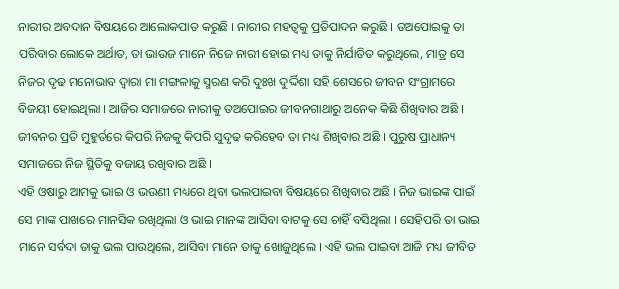ନାରୀର ଅବଦାନ ବିଷୟରେ ଆଲୋକପାତ କରୁଛି । ନାରୀର ମହତ୍ୱକୁ ପ୍ରତିପାଦନ କରୁଛି । ତଅପୋଇକୁ ତା ପରିବାର ଲୋକେ ଅର୍ଥାତ, ତା ଭାଉଜ ମାନେ ନିଜେ ନାରୀ ହୋଇ ମଧ୍ୟ ତାକୁ ନିର୍ଯାତିତ କରୁଥିଲେ, ମାତ୍ର ସେ ନିଜର ଦୃଢ ମନୋଭାବ ଦ୍ୱାରା ମା ମଙ୍ଗଳାକୁ ସ୍ମରଣ କରି ଦୁଃଖ ଦୁର୍ଦ୍ଦିଶା ସହି ଶେସରେ ଜୀବନ ସଂଗ୍ରାମରେ ବିଜୟୀ ହୋଇଥିଲା । ଆଜିର ସମାଜରେ ନାରୀକୁ ତଅପୋଇର ଜୀବନଗାଥାରୁ ଅନେକ କିଛି ଶିଖିବାର ଅଛି । ଜୀବନର ପ୍ରତି ମୁହୁର୍ତରେ କିପରି ନିଜକୁ କିପରି ସୁଦୃଢ କରିହେବ ତା ମଧ୍ୟ ଶିଖିବାର ଅଛି । ପୁରୁଷ ପ୍ରାଧାନ୍ୟ ସମାଜରେ ନିଜ ସ୍ଥିତିକୁ ବଜାୟ ରଖିବାର ଅଛି ।
ଏହି ଓଷାରୁ ଆମକୁ ଭାଇ ଓ ଭଉଣୀ ମଧ୍ୟରେ ଥିବା ଭଲପାଇବା ବିଷୟରେ ଶିଖିବାର ଅଛି । ନିଜ ଭାଇଙ୍କ ପାଇଁ ସେ ମାଙ୍କ ପାଖରେ ମାନସିକ ରଖିଥିଲା ଓ ଭାଇ ମାନଙ୍କ ଆସିବା ବାଟକୁ ସେ ଚାହିଁ ବସିଥିଲା । ସେହିପରି ତା ଭାଇ ମାନେ ସର୍ବଦା ତାକୁ ଭଲ ପାଉଥିଲେ, ଆସିବା ମାନେ ତାକୁ ଖୋଜୁଥିଲେ । ଏହି ଭଲ ପାଇବା ଆଜି ମଧ୍ୟ ଜୀବିତ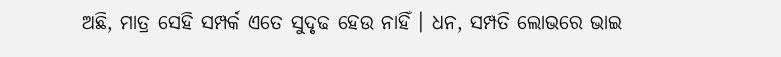ଅଛି, ମାତ୍ର ସେହି ସମ୍ପର୍କ ଏତେ ସୁଦୃଢ ହେଉ ନାହିଁ । ଧନ, ସମ୍ପତି ଲୋଭରେ ଭାଇ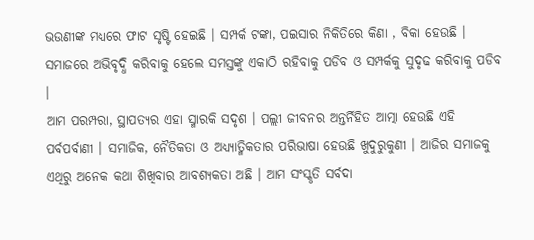ଭଉଣୀଙ୍କ ମଧ୍ୟରେ ଫାଟ ସୃଷ୍ଟି ହେଇଛି । ସମ୍ପର୍କ ଟଙ୍କା, ପଇସାର ନିକିତିରେ କିଣା , ବିକା ହେଉଛି । ସମାଜରେ ଅଭିବୃଦ୍ଧି କରିବାକୁ ହେଲେ ସମସ୍ତଙ୍କୁ ଏକାଠି ରହିବାକୁ ପଡିବ ଓ ସମ୍ପର୍କକୁ ସୁଦୃଢ କରିବାକୁ ପଡିବ ।
ଆମ ପରମ୍ପରା, ସ୍ଥାପତ୍ୟର ଏହା ସ୍ମାରକି ସଦୃଶ । ପଲ୍ଲୀ ଜୀବନର ଅନ୍ତର୍ନିହିତ ଆତ୍ମା ହେଉଛି ଏହି ପର୍ବପର୍ବାଣୀ । ସମାଜିକ, ନୈତିକତା ଓ ଅଧ୍ୟ୍ୟାତ୍ମିକତାର ପରିଭାଷା ହେଉଛି ଖୁଦୁରୁକୁଣୀ । ଆଜିର ସମାଜକୁ ଏଥିରୁ ଅନେକ କଥା ଶିଖିବାର ଆବଶ୍ୟକତା ଅଛି । ଆମ ସଂସ୍କୃତି ସର୍ବଦା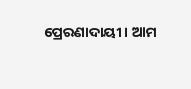ପ୍ରେରଣାଦାୟୀ । ଆମ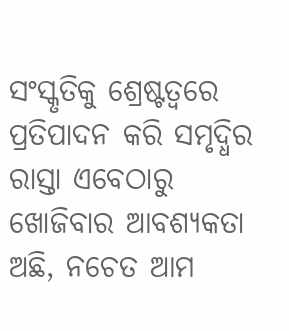ସଂସ୍କୃତିକୁ ଶ୍ରେଷ୍ଟତ୍ୱରେ ପ୍ରତିପାଦନ କରି ସମୃଦ୍ଧିର ରାସ୍ତା ଏବେଠାରୁ ଖୋଜିବାର ଆବଶ୍ୟକତା ଅଛି, ନଚେତ ଆମ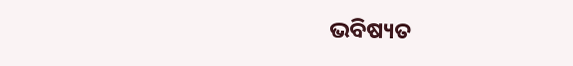ଭବିଷ୍ୟତ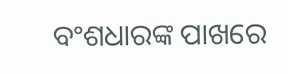ବଂଶଧାରଙ୍କ ପାଖରେ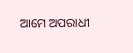ଆମେ ଅପରାଧୀ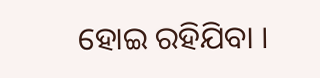ହୋଇ ରହିଯିବା ।